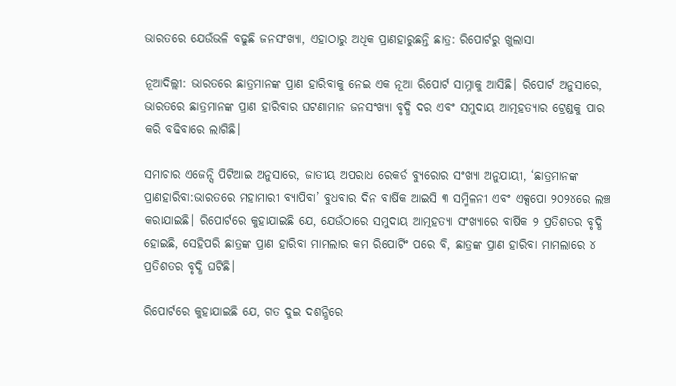ଭାରତରେ ଯେଉଁଭଳି ବଢୁଛି ଜନସଂଖ୍ୟା, ଏହାଠାରୁ ଅଧିକ ପ୍ରାଣହାରୁଛନ୍ତି ଛାତ୍ର: ରିପୋର୍ଟରୁ ଖୁଲାସା

ନୂଆଦିଲ୍ଲୀ: ଭାରତରେ ଛାତ୍ରମାନଙ୍କ ପ୍ରାଣ ହାରିବାକୁ ନେଇ ଏକ ନୂଆ ରିପୋର୍ଟ ସାମ୍ନାକୁ ଆସିଛି। ରିପୋର୍ଟ ଅନୁସାରେ, ଭାରତରେ ଛାତ୍ରମାନଙ୍କ ପ୍ରାଣ ହାରିବାର ଘଟଣାମାନ ଜନସଂଖ୍ୟା ବୃଦ୍ଧି ଦର ଏବଂ ସମୁଦାୟ ଆତ୍ମହତ୍ୟାର ଟ୍ରେଣ୍ଡକୁ ପାର କରି ବଢିବାରେ ଲାଗିଛି।

ସମାଚାର ଏଜେନ୍ସି ପିଟିଆଇ ଅନୁସାରେ, ଜାତୀୟ ଅପରାଧ ରେକର୍ଡ ବ୍ୟୁରୋର ସଂଖ୍ୟା ଅନୁଯାୟୀ, ‘ଛାତ୍ରମାନଙ୍କ ପ୍ରାଣହାରିବା:ଭାରତରେ ମହାମାରୀ ବ୍ୟାପିବା’ ବୁଧବାର ଦିନ ବାର୍ଷିକ ଆଇସି ୩ ସମ୍ମିଳନୀ ଏବଂ ଏକ୍ସପୋ ୨୦୨୪ରେ ଲଞ୍ଚ କରାଯାଇଛି। ରିପୋର୍ଟରେ କୁହାଯାଇଛି ଯେ, ଯେଉଁଠାରେ ସମୁଦାୟ ଆତ୍ମହତ୍ୟା ସଂଖ୍ୟାରେ ବାର୍ଷିକ ୨ ପ୍ରତିଶତର ବୃଦ୍ଧି ହୋଇଛି, ସେହିପରି ଛାତ୍ରଙ୍କ ପ୍ରାଣ ହାରିବା ମାମଲାର କମ ରିପୋର୍ଟିଂ ପରେ ବି, ଛାତ୍ରଙ୍କ ପ୍ରାଣ ହାରିବା ମାମଲାରେ ୪ ପ୍ରତିଶତର ବୃଦ୍ଧି ଘଟିଛି।

ରିପୋର୍ଟରେ କୁହାଯାଇଛି ଯେ, ଗତ ଦୁଇ ଦଶନ୍ଧିରେ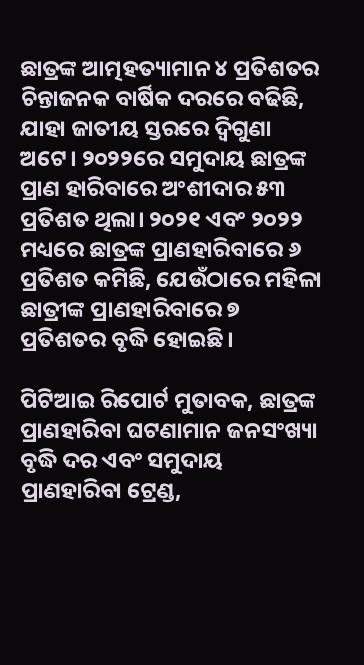ଛାତ୍ରଙ୍କ ଆତ୍ମହତ୍ୟାମାନ ୪ ପ୍ରତିଶତର ଚିନ୍ତାଜନକ ବାର୍ଷିକ ଦରରେ ବଢିଛି, ଯାହା ଜାତୀୟ ସ୍ତରରେ ଦ୍ୱିଗୁଣା ଅଟେ। ୨୦୨୨ରେ ସମୁଦାୟ ଛାତ୍ରଙ୍କ ପ୍ରାଣ ହାରିବାରେ ଅଂଶୀଦାର ୫୩ ପ୍ରତିଶତ ଥିଲା। ୨୦୨୧ ଏବଂ ୨୦୨୨ ମଧ୍ୟରେ ଛାତ୍ରଙ୍କ ପ୍ରାଣହାରିବାରେ ୬ ପ୍ରତିଶତ କମିଛି, ଯେଉଁଠାରେ ମହିଳା ଛାତ୍ରୀଙ୍କ ପ୍ରାଣହାରିବାରେ ୭ ପ୍ରତିଶତର ବୃଦ୍ଧି ହୋଇଛି।

ପିଟିଆଇ ରିପୋର୍ଟ ମୁତାବକ, ଛାତ୍ରଙ୍କ ପ୍ରାଣହାରିବା ଘଟଣାମାନ ଜନସଂଖ୍ୟା ବୃଦ୍ଧି ଦର ଏବଂ ସମୁଦାୟ ପ୍ରାଣହାରିବା ଟ୍ରେଣ୍ଡ,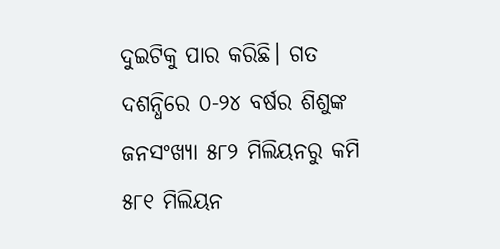ଦୁଇଟିକୁ ପାର କରିଛି। ଗତ ଦଶନ୍ଧିରେ ୦-୨୪ ବର୍ଷର ଶିଶୁଙ୍କ ଜନସଂଖ୍ୟା ୫୮୨ ମିଲିୟନରୁ କମି ୫୮୧ ମିଲିୟନ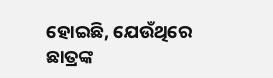ହୋଇଛି, ଯେଉଁଥିରେ ଛାତ୍ରଙ୍କ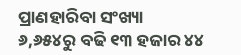ପ୍ରାଣହାରିବା ସଂଖ୍ୟା ୬,୬୫୪ରୁ ବଢି ୧୩ ହଜାର ୪୪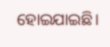ହୋଇଯାଇଛି।